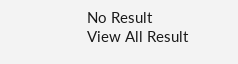No Result
View All Result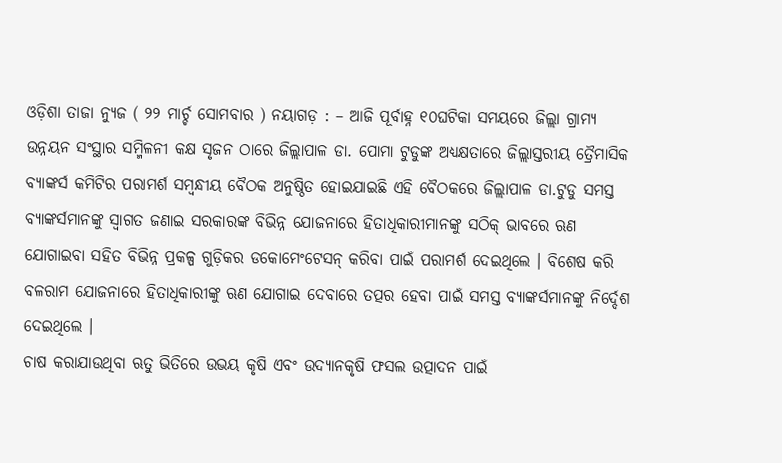ଓଡ଼ିଶା ତାଜା ନ୍ୟୁଜ ( ୨୨ ମାର୍ଚ୍ଚ ସୋମବାର ) ନୟାଗଡ଼ : – ଆଜି ପୂର୍ବାହ୍ନ ୧୦ଘଟିକା ସମୟରେ ଜିଲ୍ଲା ଗ୍ରାମ୍ୟ ଉନ୍ନୟନ ସଂସ୍ଥାର ସମ୍ମିଳନୀ କକ୍ଷ ସୃଜନ ଠାରେ ଜିଲ୍ଲାପାଳ ଡା. ପୋମା ଟୁଡୁଙ୍କ ଅଧ୍ୟକ୍ଷତାରେ ଜିଲ୍ଲାସ୍ତରୀୟ ତ୍ରୈମାସିକ ବ୍ୟାଙ୍କର୍ସ କମିଟିର ପରାମର୍ଶ ସମ୍ବନ୍ଧୀୟ ବୈଠକ ଅନୁଷ୍ଠିତ ହୋଇଯାଇଛି ଏହି ବୈଠକରେ ଜିଲ୍ଲାପାଳ ଡା.ଟୁଡୁ ସମସ୍ତ ବ୍ୟାଙ୍କର୍ସମାନଙ୍କୁ ସ୍ୱାଗତ ଜଣାଇ ସରକାରଙ୍କ ବିଭିନ୍ନ ଯୋଜନାରେ ହିତାଧିକାରୀମାନଙ୍କୁ ସଠିକ୍ ଭାବରେ ଋଣ ଯୋଗାଇବା ସହିତ ବିଭିନ୍ନ ପ୍ରକଳ୍ପ ଗୁଡ଼ିକର ଡକୋମେଂଟେସନ୍ କରିବା ପାଇଁ ପରାମର୍ଶ ଦେଇଥିଲେ । ବିଶେଷ କରି ବଳରାମ ଯୋଜନାରେ ହିତାଧିକାରୀଙ୍କୁ ଋଣ ଯୋଗାଇ ଦେବାରେ ତତ୍ପର ହେବା ପାଇଁ ସମସ୍ତ ବ୍ୟାଙ୍କର୍ସମାନଙ୍କୁ ନିର୍ଦ୍ଦେଶ ଦେଇଥିଲେ ।
ଚାଷ କରାଯାଉଥିବା ଋତୁ ଭିତିରେ ଉଭୟ କୃଷି ଏବଂ ଉଦ୍ୟାନକୃଷି ଫସଲ ଉତ୍ପାଦନ ପାଇଁ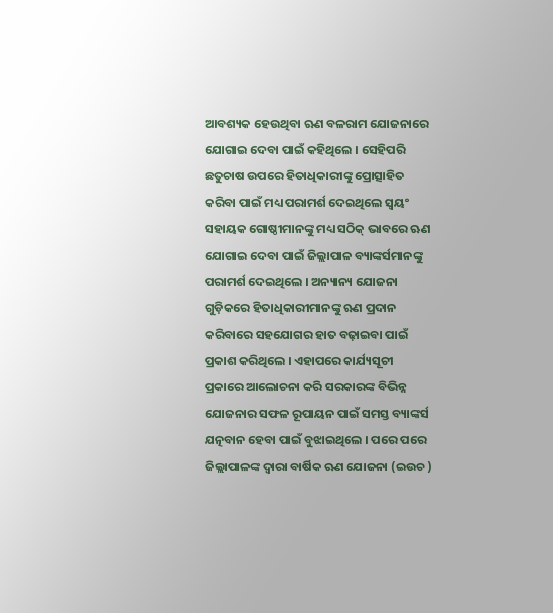ଆବଶ୍ୟକ ହେଉଥିବା ଋଣ ବଳରାମ ଯୋଜନାରେ ଯୋଗାଇ ଦେବା ପାଇଁ କହିଥିଲେ । ସେହିପରି ଛତୁଚାଷ ଉପରେ ହିତାଧିକାରୀଙ୍କୁ ପ୍ରୋତ୍ସାହିତ କରିବା ପାଇଁ ମଧ୍ୟ ପରାମର୍ଶ ଦେଇଥିଲେ ସ୍ୱୟଂ ସହାୟକ ଗୋଷ୍ଠୀମାନଙ୍କୁ ମଧ୍ୟ ସଠିକ୍ ଭାବରେ ଋଣ ଯୋଗାଇ ଦେବା ପାଇଁ ଜିଲ୍ଲାପାଳ ବ୍ୟାଙ୍କର୍ସମାନଙ୍କୁ ପରାମର୍ଶ ଦେଇଥିଲେ । ଅନ୍ୟାନ୍ୟ ଯୋଜନା ଗୁଡ଼ିକରେ ହିତାଧିକାରୀମାନଙ୍କୁ ଋଣ ପ୍ରଦାନ କରିବାରେ ସହଯୋଗର ହାତ ବଢ଼ାଇବା ପାଇଁ ପ୍ରକାଶ କରିଥିଲେ । ଏହାପରେ କାର୍ଯ୍ୟସୂଚୀ ପ୍ରକାରେ ଆଲୋଚନା କରି ସରକାରଙ୍କ ବିଭିନ୍ନ ଯୋଜନାର ସଫଳ ରୂପାୟନ ପାଇଁ ସମସ୍ତ ବ୍ୟାଙ୍କର୍ସ ଯତ୍ନବାନ ହେବା ପାଇଁ ବୁଝାଇଥିଲେ । ପରେ ପରେ ଜିଲ୍ଲାପାଳଙ୍କ ଦ୍ୱାରା ବାର୍ଷିକ ଋଣ ଯୋଜନା (ଇଉଚ )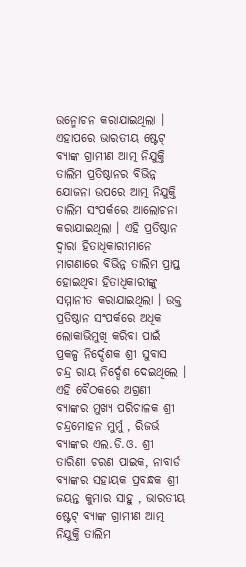ଉନ୍ମୋଚନ କରାଯାଇଥିଲା ।
ଏହାପରେ ଭାରତୀୟ ଷ୍ଟେଟ୍ ବ୍ୟାଙ୍କ ଗ୍ରାମୀଣ ଆତ୍ମ ନିଯୁକ୍ତି ତାଲିମ ପ୍ରତିଷ୍ଠାନର ବିଭିନ୍ନ ଯୋଜନା ଉପରେ ଆତ୍ମ ନିଯୁକ୍ତି ତାଲିମ ସଂପର୍କରେ ଆଲୋଚନା କରାଯାଇଥିଲା । ଏହି ପ୍ରତିଷ୍ଠାନ ଦ୍ୱାରା ହିତାଧିକାରୀମାନେ ମାଗଣାରେ ବିଭିନ୍ନ ତାଲିମ ପ୍ରାପ୍ତ ହୋଇଥିବା ହିତାଧିକାରୀଙ୍କୁ ସମ୍ମାନୀତ କରାଯାଇଥିଲା । ଉକ୍ତ ପ୍ରତିଷ୍ଠାନ ସଂପର୍କରେ ଅଧିକ ଲୋକାଭିମୁଖି କରିବା ପାଇଁ ପ୍ରକଳ୍ପ ନିର୍ଦ୍ଦେଶକ ଶ୍ରୀ ସୁବାସ ଚନ୍ଦ୍ର ରାୟ ନିର୍ଦ୍ଦେଶ ଦେଇଥିଲେ । ଏହି ବୈଠକରେ ଅଗ୍ରଣୀ ବ୍ୟାଙ୍କର ମୁଖ୍ୟ ପରିଚାଳକ ଶ୍ରୀ ଚନ୍ଦ୍ରମୋହନ ମୁର୍ମୁ , ରିଜର୍ଭ ବ୍ୟାଙ୍କର ଏଲ.ଡି.ଓ. ଶ୍ରୀ ତାରିଣୀ ଚରଣ ପାଇକ, ନାବାର୍ଡ ବ୍ୟାଙ୍କର ସହାୟକ ପ୍ରବନ୍ଧକ ଶ୍ରୀ ଜୟନ୍ତ କୁମାର ସାହୁ , ଭାରତୀୟ ଷ୍ଟେଟ୍ ବ୍ୟାଙ୍କ ଗ୍ରାମୀଣ ଆତ୍ମ ନିଯୁକ୍ତି ତାଲିମ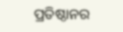ପ୍ରତିଷ୍ଠାନର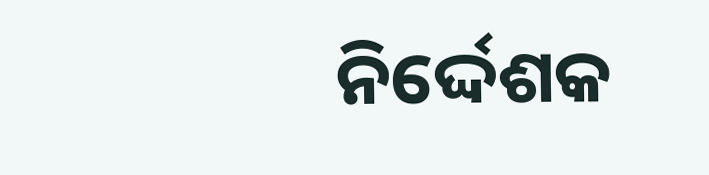ନିର୍ଦ୍ଦେଶକ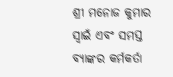ଶ୍ରୀ ମନୋଜ କୁମାର ସ୍ୱାଇଁ ଏବଂ ସମସ୍ତ ବ୍ୟାଙ୍କର କର୍ମକର୍ତା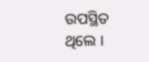ଉପସ୍ଥିତ ଥିଲେ ।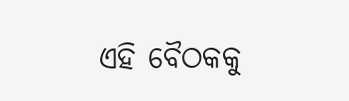ଏହି ବୈଠକକୁ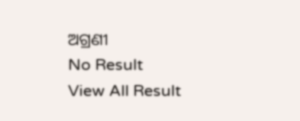ଅଗ୍ରଣୀ
No Result
View All Result